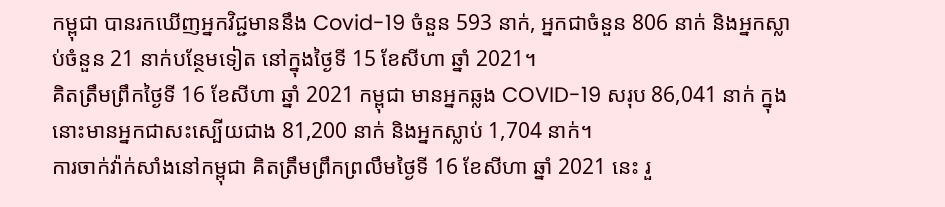កម្ពុជា បានរកឃើញអ្នកវិជ្ជមាននឹង Covid-19 ចំនួន 593 នាក់, អ្នកជាចំនួន 806 នាក់ និងអ្នកស្លាប់ចំនួន 21 នាក់បន្ថែមទៀត នៅក្នុងថ្ងៃទី 15 ខែសីហា ឆ្នាំ 2021។
គិតត្រឹមព្រឹកថ្ងៃទី 16 ខែសីហា ឆ្នាំ 2021 កម្ពុជា មានអ្នកឆ្លង COVID-19 សរុប 86,041 នាក់ ក្នុងនោះមានអ្នកជាសះស្បើយជាង 81,200 នាក់ និងអ្នកស្លាប់ 1,704 នាក់។
ការចាក់វ៉ាក់សាំងនៅកម្ពុជា គិតត្រឹមព្រឹកព្រលឹមថ្ងៃទី 16 ខែសីហា ឆ្នាំ 2021 នេះ រួ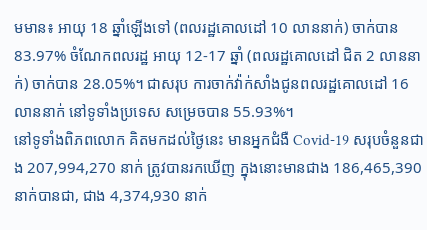មមាន៖ អាយុ 18 ឆ្នាំឡើងទៅ (ពលរដ្ឋគោលដៅ 10 លាននាក់) ចាក់បាន 83.97% ចំណែកពលរដ្ឋ អាយុ 12-17 ឆ្នាំ (ពលរដ្ឋគោលដៅ ជិត 2 លាននាក់) ចាក់បាន 28.05%។ ជាសរុប ការចាក់វ៉ាក់សាំងជូនពលរដ្ឋគោលដៅ 16 លាននាក់ នៅទូទាំងប្រទេស សម្រេចបាន 55.93%។
នៅទូទាំងពិភពលោក គិតមកដល់ថ្ងៃនេះ មានអ្នកជំងឺ Covid-19 សរុបចំនួនជាង 207,994,270 នាក់ ត្រូវបានរកឃើញ ក្នុងនោះមានជាង 186,465,390 នាក់បានជា, ជាង 4,374,930 នាក់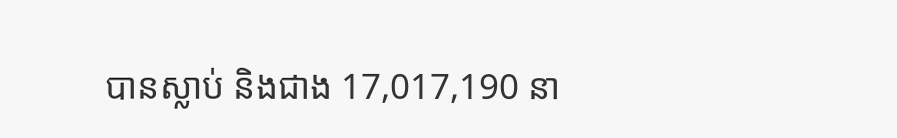បានស្លាប់ និងជាង 17,017,190 នា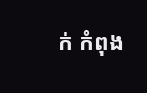ក់ កំពុង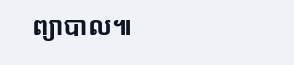ព្យាបាល៕